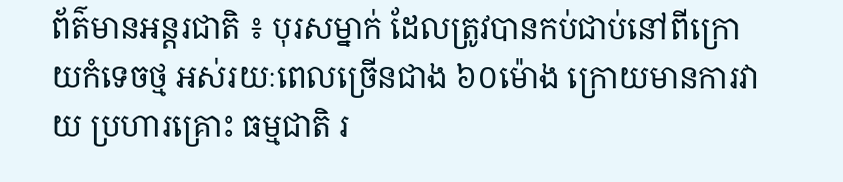ព័ត៌មានអន្តរជាតិ ៖ បុរសម្នាក់ ដែលត្រូវបានកប់ជាប់នៅពីក្រោយកំទេចថ្ម អស់រយៈពេលច្រើនជាង ៦០ម៉ោង ក្រោយមានការវាយ ប្រហារគ្រោះ ធម្មជាតិ រ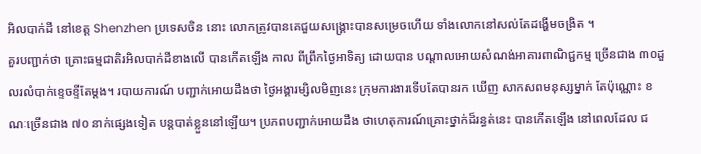អិលបាក់ដី នៅខេត្ត Shenzhen ប្រទេសចិន នោះ លោកត្រូវបានគេជួយសង្គ្រោះបានសម្រេចហើយ ទាំងលោកនៅសល់តែដង្ហើមចង្រិត ។
គួរបញ្ជាក់ថា គ្រោះធម្មជាតិរអិលបាក់ដីខាងលើ បានកើតឡើង កាល ពីព្រឹកថ្ងៃអាទិត្យ ដោយបាន បណ្តាលអោយសំណង់អាគារពាណិជ្ជកម្ម ច្រើនជាង ៣០ដួលរលំបាក់ខ្ទេចខ្ទីតែម្តង។ របាយការណ៍ បញ្ជាក់អោយដឹងថា ថ្ងៃអង្គារម្សិលមិញនេះ ក្រុមការងារទើបតែបានរក ឃើញ សាកសពមនុស្សម្នាក់ តែប៉ុណ្ណោះ ខណៈច្រើនជាង ៧០ នាក់ផ្សេងទៀត បន្តបាត់ខ្លួននៅឡើយ។ ប្រភពបញ្ជាក់អោយដឹង ថាហេតុការណ៍គ្រោះថ្នាក់ដ៏រន្ធត់នេះ បានកើតឡើង នៅពេលដែល ជ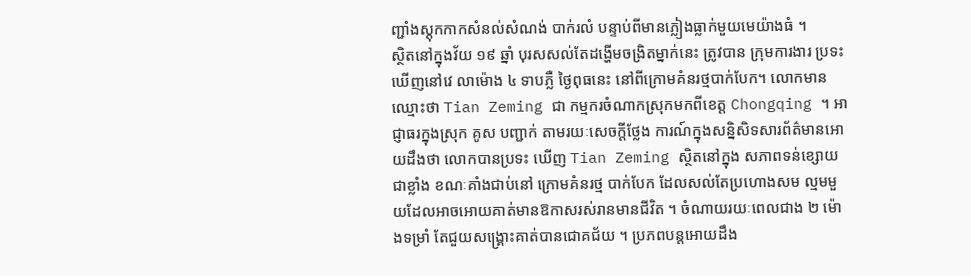ញ្ជាំងស្តុកកាកសំនល់សំណង់ បាក់រលំ បន្ទាប់ពីមានភ្លៀងធ្លាក់មួយមេយ៉ាងធំ ។
ស្ថិតនៅក្នុងវ័យ ១៩ ឆ្នាំ បុរសសល់តែដង្ហើមចង្រិតម្នាក់នេះ ត្រូវបាន ក្រុមការងារ ប្រទះឃើញនៅវេ លាម៉ោង ៤ ទាបភ្លឺ ថ្ងៃពុធនេះ នៅពីក្រោមគំនរថ្មបាក់បែក។ លោកមាន ឈ្មោះថា Tian Zeming ជា កម្មករចំណាកស្រុកមកពីខេត្ត Chongqing ។ អាជ្ញាធរក្នុងស្រុក គូស បញ្ជាក់ តាមរយៈសេចក្តីថ្លែង ការណ៍ក្នុងសន្និសិទសារព័ត៌មានអោយដឹងថា លោកបានប្រទះ ឃើញ Tian Zeming ស្ថិតនៅក្នុង សភាពទន់ខ្សោយជាខ្លាំង ខណៈគាំងជាប់នៅ ក្រោមគំនរថ្ម បាក់បែក ដែលសល់តែប្រហោងសម ល្មមមួយដែលអាចអោយគាត់មានឱកាសរស់រានមានជីវិត ។ ចំណាយរយៈពេលជាង ២ ម៉ោងទម្រាំ តែជួយសង្គ្រោះគាត់បានជោគជ័យ ។ ប្រភពបន្តអោយដឹង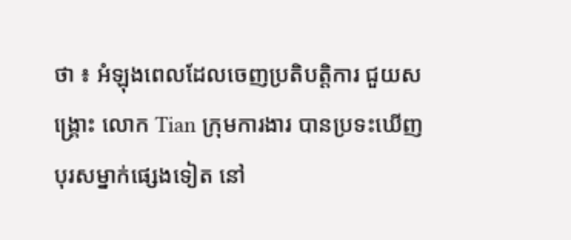ថា ៖ អំឡុងពេលដែលចេញប្រតិបត្តិការ ជួយសង្គ្រោះ លោក Tian ក្រុមការងារ បានប្រទះឃើញ បុរសម្នាក់ផ្សេងទៀត នៅ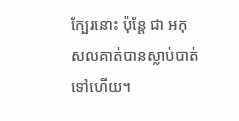ក្បែរនោះ ប៉ុន្តែ ជា អកុសលគាត់បានស្លាប់បាត់ទៅហើយ។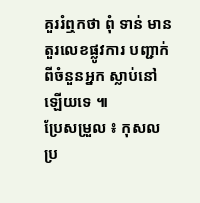គួររំឮកថា ពុំ ទាន់ មានតួរលេខផ្លូវការ បញ្ជាក់ពីចំនួនអ្នក ស្លាប់នៅឡើយទេ ៕
ប្រែសម្រួល ៖ កុសល
ប្រ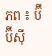ភព ៖ ប៊ីប៊ីស៊ី